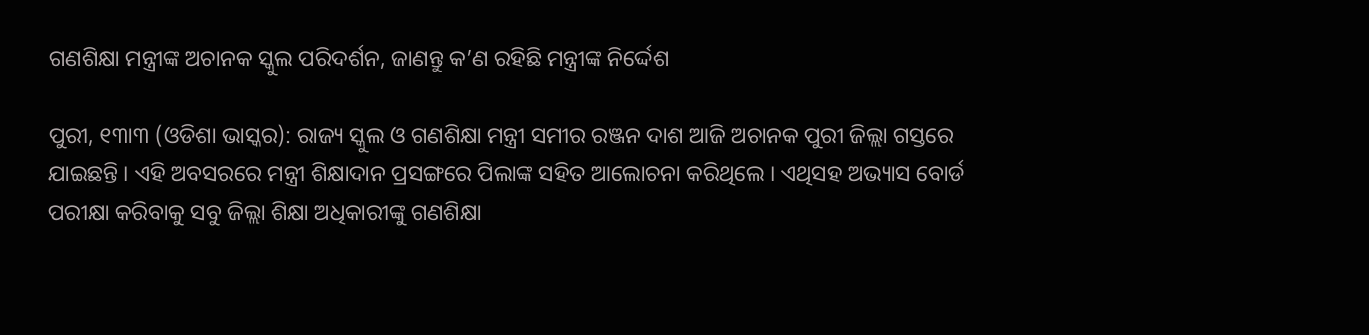ଗଣଶିକ୍ଷା ମନ୍ତ୍ରୀଙ୍କ ଅଚାନକ ସ୍କୁଲ ପରିଦର୍ଶନ, ଜାଣନ୍ତୁ କ’ଣ ରହିଛି ମନ୍ତ୍ରୀଙ୍କ ନିର୍ଦ୍ଦେଶ

ପୁରୀ, ୧୩ା୩ (ଓଡିଶା ଭାସ୍କର): ରାଜ୍ୟ ସ୍କୁଲ ଓ ଗଣଶିକ୍ଷା ମନ୍ତ୍ରୀ ସମୀର ରଞ୍ଜନ ଦାଶ ଆଜି ଅଚାନକ ପୁରୀ ଜିଲ୍ଲା ଗସ୍ତରେ ଯାଇଛନ୍ତି । ଏହି ଅବସରରେ ମନ୍ତ୍ରୀ ଶିକ୍ଷାଦାନ ପ୍ରସଙ୍ଗରେ ପିଲାଙ୍କ ସହିତ ଆଲୋଚନା କରିଥିଲେ । ଏଥିସହ ଅଭ୍ୟାସ ବୋର୍ଡ ପରୀକ୍ଷା କରିବାକୁ ସବୁ ଜିଲ୍ଲା ଶିକ୍ଷା ଅଧିକାରୀଙ୍କୁ ଗଣଶିକ୍ଷା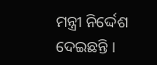ମନ୍ତ୍ରୀ ନିର୍ଦ୍ଦେଶ ଦେଇଛନ୍ତି ।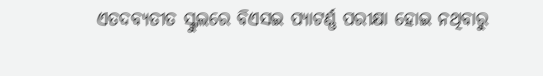ଏତଦବ୍ୟତୀତ ସ୍କୁଲରେ ବିଏସଇ ପ୍ୟାଟର୍ଣ୍ଣ ପରୀକ୍ଷା ହୋଇ ନଥିବାରୁ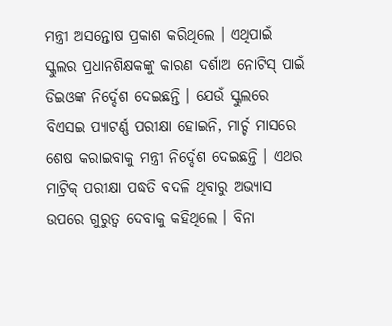ମନ୍ତ୍ରୀ ଅସନ୍ତୋଷ ପ୍ରକାଶ କରିଥିଲେ । ଏଥିପାଇଁ ସ୍କୁଲର ପ୍ରଧାନଶିକ୍ଷକଙ୍କୁ କାରଣ ଦର୍ଶାଅ ନୋଟିସ୍ ପାଇଁ ଡିଇଓଙ୍କ ନିର୍ଦ୍ଦେଶ ଦେଇଛନ୍ତି । ଯେଉଁ ସ୍କୁଲରେ ବିଏସଇ ପ୍ୟାଟର୍ଣ୍ଣ ପରୀକ୍ଷା ହୋଇନି, ମାର୍ଚ୍ଚ ମାସରେ ଶେଷ କରାଇବାକୁ ମନ୍ତ୍ରୀ ନିର୍ଦ୍ଦେଶ ଦେଇଛନ୍ତି । ଏଥର ମାଟ୍ରିକ୍ ପରୀକ୍ଷା ପଦ୍ଧତି ବଦଳି ଥିବାରୁ ଅଭ୍ୟାସ ଉପରେ ଗୁରୁତ୍ୱ ଦେବାକୁ କହିଥିଲେ । ବିନା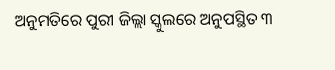ଅନୁମତିରେ ପୁରୀ ଜିଲ୍ଲା ସ୍କୁଲରେ ଅନୁପସ୍ଥିତ ୩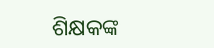ଶିକ୍ଷକଙ୍କ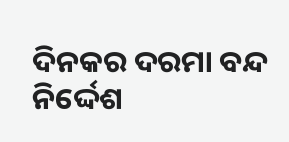ଦିନକର ଦରମା ବନ୍ଦ ନିର୍ଦ୍ଦେଶ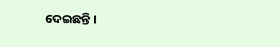ଦେଇଛନ୍ତି ।